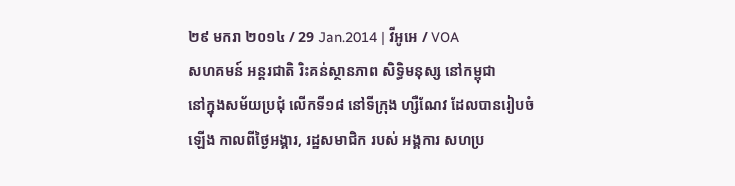២៩ មករា ២០១៤ / 29 Jan.2014 | វីអូអេ / VOA
សហគមន៍ អន្តរជាតិ រិះគន់ស្ថានភាព សិទ្ធិមនុស្ស នៅកម្ពុជា
នៅក្នុងសម័យប្រជុំ លើកទី១៨ នៅទីក្រុង ហ្សឺណែវ ដែលបានរៀបចំឡើង កាលពីថ្ងៃអង្គារ, រដ្ឋសមាជិក របស់ អង្គការ សហប្រ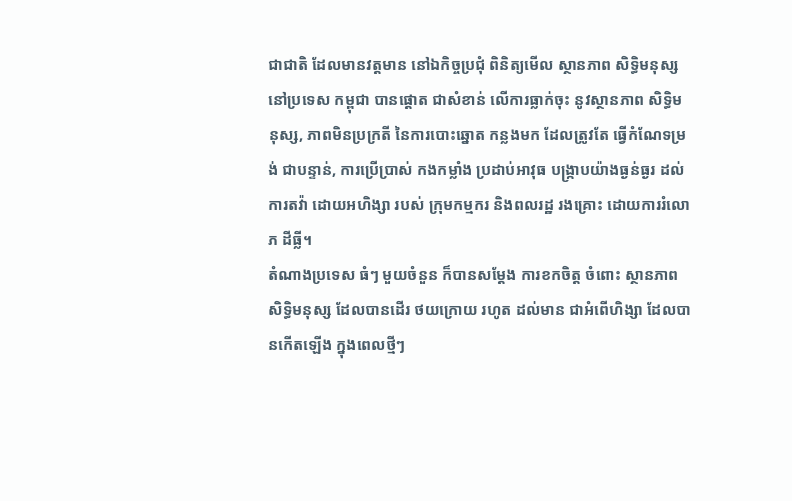ជាជាតិ ដែលមានវត្តមាន នៅឯកិច្ចប្រជុំ ពិនិត្យមើល ស្ថានភាព សិទ្ធិមនុស្ស នៅប្រទេស កម្ពុជា បានផ្តោត ជាសំខាន់ លើការធ្លាក់ចុះ នូវស្ថានភាព សិទ្ធិមនុស្ស, ភាពមិនប្រក្រតី នៃការបោះឆ្នោត កន្លងមក ដែលត្រូវតែ ធ្វើកំណែទម្រង់ ជាបន្ទាន់, ការប្រើប្រាស់ កងកម្លាំង ប្រដាប់អាវុធ បង្រ្កាបយ៉ាងធ្ងន់ធ្ងរ ដល់ការតវ៉ា ដោយអហិង្សា របស់ ក្រុមកម្មករ និងពលរដ្ឋ រងគ្រោះ ដោយការរំលោភ ដីធ្លី។
តំណាងប្រទេស ធំៗ មួយចំនួន ក៏បានសម្តែង ការខកចិត្ត ចំពោះ ស្ថានភាពសិទ្ធិមនុស្ស ដែលបានដើរ ថយក្រោយ រហូត ដល់មាន ជាអំពើហិង្សា ដែលបានកើតឡើង ក្នុងពេលថ្មីៗ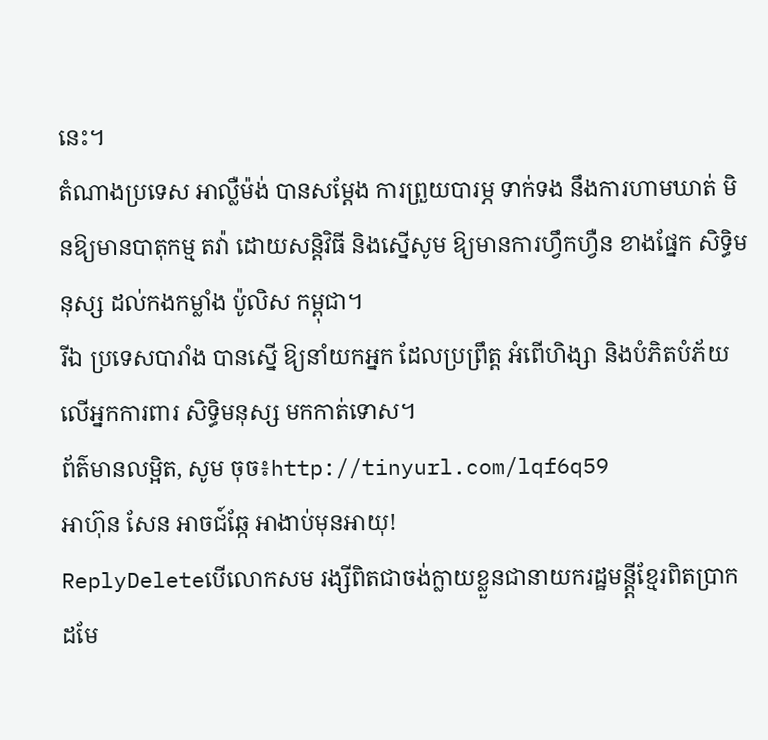នេះ។
តំណាងប្រទេស អាល្លឺម៉ង់ បានសម្តែង ការព្រួយបារម្ភ ទាក់ទង នឹងការហាមឃាត់ មិនឱ្យមានបាតុកម្ម តវ៉ា ដោយសន្តិវិធី និងស្នើសូម ឱ្យមានការហ្វឹកហ្វឺន ខាងផ្នែក សិទ្ធិមនុស្ស ដល់កងកម្លាំង ប៉ូលិស កម្ពុជា។
រីឯ ប្រទេសបារាំង បានស្នើ ឱ្យនាំយកអ្នក ដែលប្រព្រឹត្ត អំពើហិង្សា និងបំភិតបំភ័យ លើអ្នកការពារ សិទ្ធិមនុស្ស មកកាត់ទោស។
ព័ត៌មានលម្អិត, សូម ចុច៖http://tinyurl.com/lqf6q59
អាហ៊ុន សែន អាចជ៍ឆ្កែ អាងាប់មុនអាយុ!
ReplyDeleteបើលោកសម រង្សីពិតជាចង់ក្លាយខ្លួនជានាយករដ្ឋមន្ត្តីខ្មែរពិតប្រាកដមែ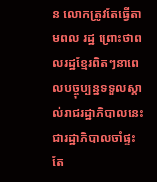ន លោកត្រូវតែធ្វើតាមពល រដ្ឋ ព្រោះថាពលរដ្ឋខ្មែរពិតៗនាពេលបច្ចុប្បន្នទទួលស្គាល់រាជរដ្ឋាភិបាលនេះជារដ្ឋាភិបាលចាំផ្ទះតែ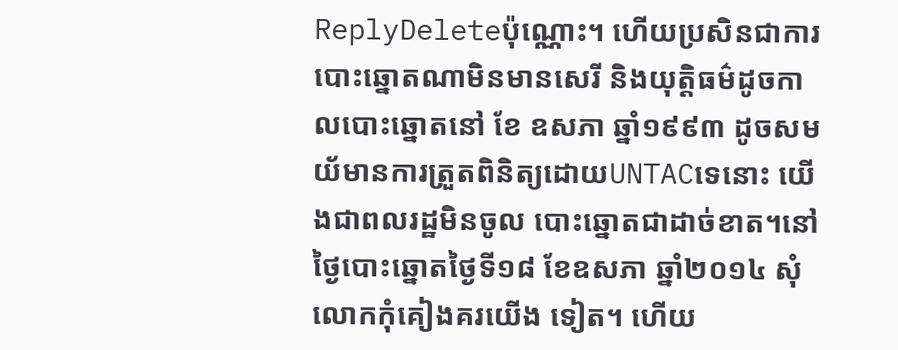ReplyDeleteប៉ុណ្ណោះ។ ហើយប្រសិនជាការបោះឆ្នោតណាមិនមានសេរី និងយុត្តិធម៌ដូចកាលបោះឆ្នោតនៅ ខែ ឧសភា ឆ្នាំ១៩៩៣ ដូចសមយ័មានការត្រួតពិនិត្យដោយUNTACទេនោះ យើងជាពលរដ្ឋមិនចូល បោះឆ្នោតជាដាច់ខាត។នៅថ្ងៃបោះឆ្នោតថ្ងៃទី១៨ ខែឧសភា ឆ្នាំ២០១៤ សុំលោកកុំគៀងគរយើង ទៀត។ ហើយ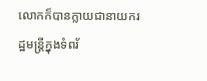លោកក៏បានក្លាយជានាយករដ្ឋមន្រ្តីក្នុងទំពរ័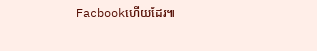Facbookហើយដែរ៕